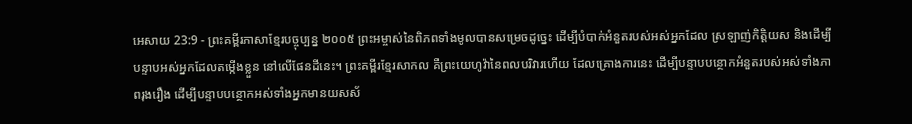អេសាយ 23:9 - ព្រះគម្ពីរភាសាខ្មែរបច្ចុប្បន្ន ២០០៥ ព្រះអម្ចាស់នៃពិភពទាំងមូលបានសម្រេចដូច្នេះ ដើម្បីបំបាក់អំនួតរបស់អស់អ្នកដែល ស្រឡាញ់កិត្តិយស និងដើម្បីបន្ទាបអស់អ្នកដែលតម្កើងខ្លួន នៅលើផែនដីនេះ។ ព្រះគម្ពីរខ្មែរសាកល គឺព្រះយេហូវ៉ានៃពលបរិវារហើយ ដែលគ្រោងការនេះ ដើម្បីបន្ទាបបន្ថោកអំនួតរបស់អស់ទាំងភាពរុងរឿង ដើម្បីបន្ទាបបន្ថោកអស់ទាំងអ្នកមានយសស័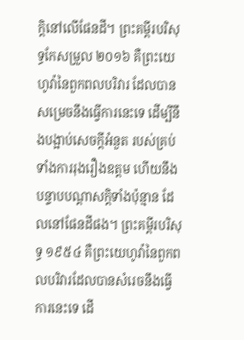ក្ដិនៅលើផែនដី។ ព្រះគម្ពីរបរិសុទ្ធកែសម្រួល ២០១៦ គឺព្រះយេហូវ៉ានៃពួកពលបរិវារ ដែលបានសម្រេចនឹងធ្វើការនេះទេ ដើម្បីនឹងបង្អាប់សេចក្ដីអំនួត របស់គ្រប់ទាំងការរុងរឿងឧត្តម ហើយនឹងបន្ទាបបណ្ដាសក្តិទាំងប៉ុន្មាន ដែលនៅផែនដីផង។ ព្រះគម្ពីរបរិសុទ្ធ ១៩៥៤ គឺព្រះយេហូវ៉ានៃពួកពលបរិវារដែលបានសំរេចនឹងធ្វើការនេះទេ ដើ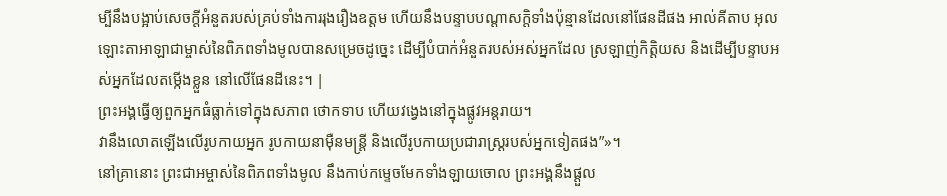ម្បីនឹងបង្អាប់សេចក្ដីអំនួតរបស់គ្រប់ទាំងការរុងរឿងឧត្តម ហើយនឹងបន្ទាបបណ្តាសក្តិទាំងប៉ុន្មានដែលនៅផែនដីផង អាល់គីតាប អុលឡោះតាអាឡាជាម្ចាស់នៃពិភពទាំងមូលបានសម្រេចដូច្នេះ ដើម្បីបំបាក់អំនួតរបស់អស់អ្នកដែល ស្រឡាញ់កិត្តិយស និងដើម្បីបន្ទាបអស់អ្នកដែលតម្កើងខ្លួន នៅលើផែនដីនេះ។ |
ព្រះអង្គធ្វើឲ្យពួកអ្នកធំធ្លាក់ទៅក្នុងសភាព ថោកទាប ហើយវង្វេងនៅក្នុងផ្លូវអន្តរាយ។
វានឹងលោតឡើងលើរូបកាយអ្នក រូបកាយនាម៉ឺនមន្ត្រី និងលើរូបកាយប្រជារាស្ដ្ររបស់អ្នកទៀតផង”»។
នៅគ្រានោះ ព្រះជាអម្ចាស់នៃពិភពទាំងមូល នឹងកាប់កម្ទេចមែកទាំងឡាយចោល ព្រះអង្គនឹងផ្ដួល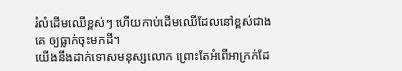រំលំដើមឈើខ្ពស់ៗ ហើយកាប់ដើមឈើដែលនៅខ្ពស់ជាងគេ ឲ្យធ្លាក់ចុះមកដី។
យើងនឹងដាក់ទោសមនុស្សលោក ព្រោះតែអំពើអាក្រក់ដែ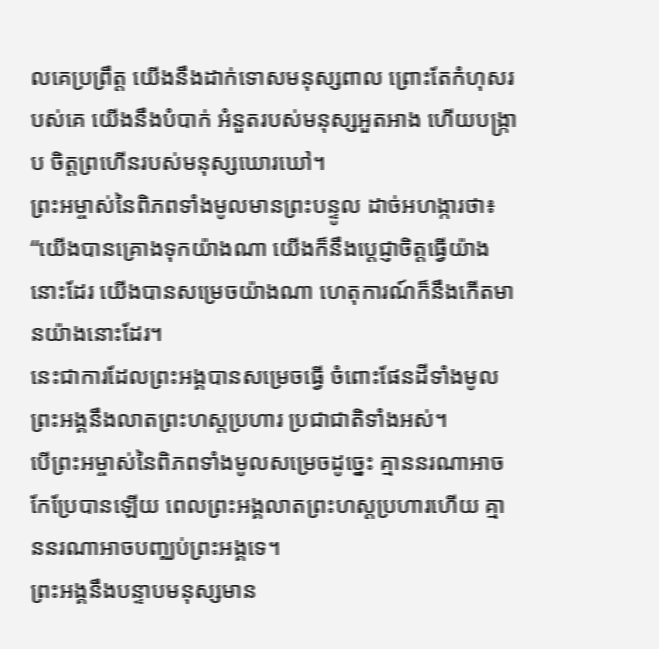លគេប្រព្រឹត្ត យើងនឹងដាក់ទោសមនុស្សពាល ព្រោះតែកំហុសរបស់គេ យើងនឹងបំបាក់ អំនួតរបស់មនុស្សអួតអាង ហើយបង្ក្រាប ចិត្តព្រហើនរបស់មនុស្សឃោរឃៅ។
ព្រះអម្ចាស់នៃពិភពទាំងមូលមានព្រះបន្ទូល ដាច់អហង្ការថា៖ “យើងបានគ្រោងទុកយ៉ាងណា យើងក៏នឹងប្ដេជ្ញាចិត្តធ្វើយ៉ាងនោះដែរ យើងបានសម្រេចយ៉ាងណា ហេតុការណ៍ក៏នឹងកើតមានយ៉ាងនោះដែរ។
នេះជាការដែលព្រះអង្គបានសម្រេចធ្វើ ចំពោះផែនដីទាំងមូល ព្រះអង្គនឹងលាតព្រះហស្ដប្រហារ ប្រជាជាតិទាំងអស់។
បើព្រះអម្ចាស់នៃពិភពទាំងមូលសម្រេចដូច្នេះ គ្មាននរណាអាចកែប្រែបានឡើយ ពេលព្រះអង្គលាតព្រះហស្ដប្រហារហើយ គ្មាននរណាអាចបញ្ឈប់ព្រះអង្គទេ។
ព្រះអង្គនឹងបន្ទាបមនុស្សមាន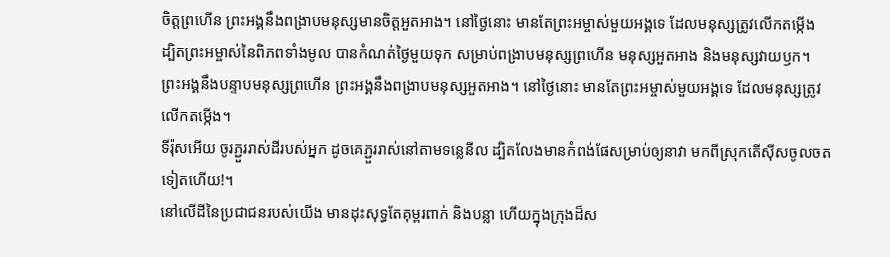ចិត្តព្រហើន ព្រះអង្គនឹងពង្រាបមនុស្សមានចិត្តអួតអាង។ នៅថ្ងៃនោះ មានតែព្រះអម្ចាស់មួយអង្គទេ ដែលមនុស្សត្រូវលើកតម្កើង
ដ្បិតព្រះអម្ចាស់នៃពិភពទាំងមូល បានកំណត់ថ្ងៃមួយទុក សម្រាប់ពង្រាបមនុស្សព្រហើន មនុស្សអួតអាង និងមនុស្សវាយឫក។
ព្រះអង្គនឹងបន្ទាបមនុស្សព្រហើន ព្រះអង្គនឹងពង្រាបមនុស្សអួតអាង។ នៅថ្ងៃនោះ មានតែព្រះអម្ចាស់មួយអង្គទេ ដែលមនុស្សត្រូវលើកតម្កើង។
ទីរ៉ុសអើយ ចូរភ្ជួររាស់ដីរបស់អ្នក ដូចគេភ្ជួររាស់នៅតាមទន្លេនីល ដ្បិតលែងមានកំពង់ផែសម្រាប់ឲ្យនាវា មកពីស្រុកតើស៊ីសចូលចតទៀតហើយ!។
នៅលើដីនៃប្រជាជនរបស់យើង មានដុះសុទ្ធតែគុម្ពរពាក់ និងបន្លា ហើយក្នុងក្រុងដ៏ស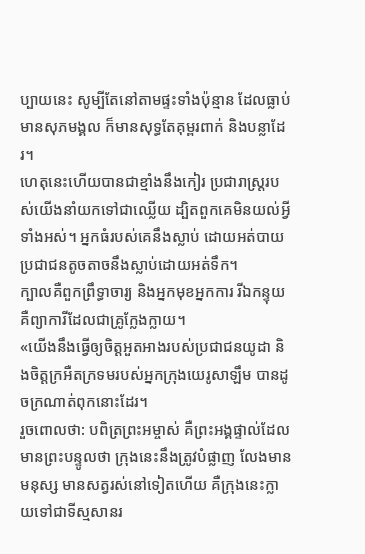ប្បាយនេះ សូម្បីតែនៅតាមផ្ទះទាំងប៉ុន្មាន ដែលធ្លាប់មានសុភមង្គល ក៏មានសុទ្ធតែគុម្ពរពាក់ និងបន្លាដែរ។
ហេតុនេះហើយបានជាខ្មាំងនឹងកៀរ ប្រជារាស្ត្ររបស់យើងនាំយកទៅជាឈ្លើយ ដ្បិតពួកគេមិនយល់អ្វីទាំងអស់។ អ្នកធំរបស់គេនឹងស្លាប់ ដោយអត់បាយ ប្រជាជនតូចតាចនឹងស្លាប់ដោយអត់ទឹក។
ក្បាលគឺពួកព្រឹទ្ធាចារ្យ និងអ្នកមុខអ្នកការ រីឯកន្ទុយ គឺព្យាការីដែលជាគ្រូក្លែងក្លាយ។
«យើងនឹងធ្វើឲ្យចិត្តអួតអាងរបស់ប្រជាជនយូដា និងចិត្តក្រអឺតក្រទមរបស់អ្នកក្រុងយេរូសាឡឹម បានដូចក្រណាត់ពុកនោះដែរ។
រួចពោលថា: បពិត្រព្រះអម្ចាស់ គឺព្រះអង្គផ្ទាល់ដែលមានព្រះបន្ទូលថា ក្រុងនេះនឹងត្រូវបំផ្លាញ លែងមានមនុស្ស មានសត្វរស់នៅទៀតហើយ គឺក្រុងនេះក្លាយទៅជាទីស្មសានរ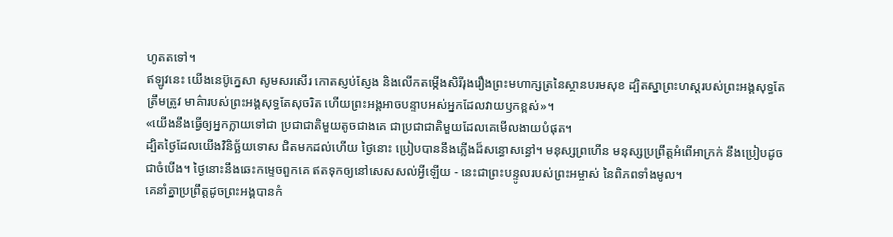ហូតតទៅ។
ឥឡូវនេះ យើងនេប៊ូក្នេសា សូមសរសើរ កោតស្ញប់ស្ញែង និងលើកតម្កើងសិរីរុងរឿងព្រះមហាក្សត្រនៃស្ថានបរមសុខ ដ្បិតស្នាព្រះហស្ដរបស់ព្រះអង្គសុទ្ធតែត្រឹមត្រូវ មាគ៌ារបស់ព្រះអង្គសុទ្ធតែសុចរិត ហើយព្រះអង្គអាចបន្ទាបអស់អ្នកដែលវាយឫកខ្ពស់»។
«យើងនឹងធ្វើឲ្យអ្នកក្លាយទៅជា ប្រជាជាតិមួយតូចជាងគេ ជាប្រជាជាតិមួយដែលគេមើលងាយបំផុត។
ដ្បិតថ្ងៃដែលយើងវិនិច្ឆ័យទោស ជិតមកដល់ហើយ ថ្ងៃនោះ ប្រៀបបាននឹងភ្លើងដ៏សន្ធោសន្ធៅ។ មនុស្សព្រហើន មនុស្សប្រព្រឹត្តអំពើអាក្រក់ នឹងប្រៀបដូចជាចំបើង។ ថ្ងៃនោះនឹងឆេះកម្ទេចពួកគេ ឥតទុកឲ្យនៅសេសសល់អ្វីឡើយ - នេះជាព្រះបន្ទូលរបស់ព្រះអម្ចាស់ នៃពិភពទាំងមូល។
គេនាំគ្នាប្រព្រឹត្តដូចព្រះអង្គបានកំ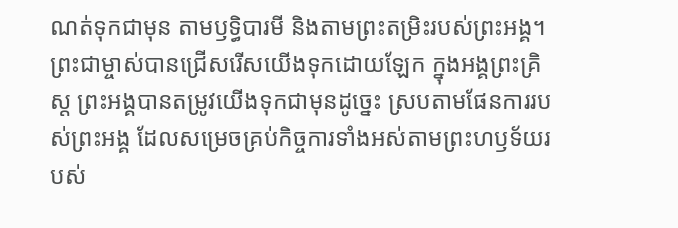ណត់ទុកជាមុន តាមឫទ្ធិបារមី និងតាមព្រះតម្រិះរបស់ព្រះអង្គ។
ព្រះជាម្ចាស់បានជ្រើសរើសយើងទុកដោយឡែក ក្នុងអង្គព្រះគ្រិស្ត ព្រះអង្គបានតម្រូវយើងទុកជាមុនដូច្នេះ ស្របតាមផែនការរបស់ព្រះអង្គ ដែលសម្រេចគ្រប់កិច្ចការទាំងអស់តាមព្រះហឫទ័យរបស់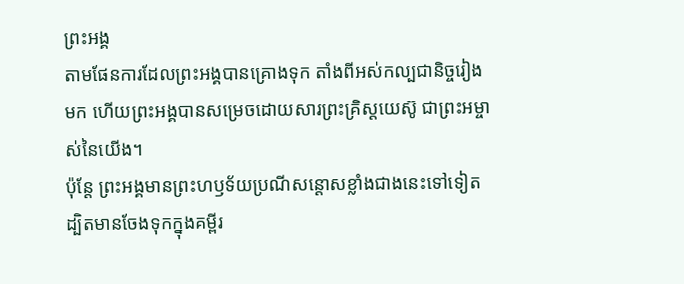ព្រះអង្គ
តាមផែនការដែលព្រះអង្គបានគ្រោងទុក តាំងពីអស់កល្បជានិច្ចរៀងមក ហើយព្រះអង្គបានសម្រេចដោយសារព្រះគ្រិស្តយេស៊ូ ជាព្រះអម្ចាស់នៃយើង។
ប៉ុន្តែ ព្រះអង្គមានព្រះហឫទ័យប្រណីសន្ដោសខ្លាំងជាងនេះទៅទៀត ដ្បិតមានចែងទុកក្នុងគម្ពីរ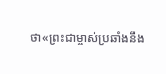ថា«ព្រះជាម្ចាស់ប្រឆាំងនឹង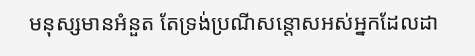មនុស្សមានអំនួត តែទ្រង់ប្រណីសន្ដោសអស់អ្នកដែលដា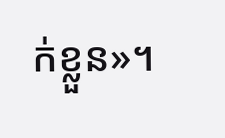ក់ខ្លួន»។